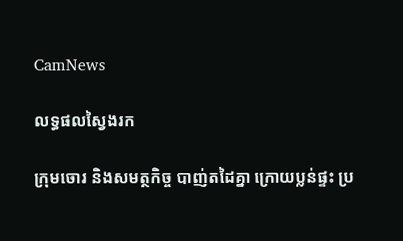CamNews

លទ្ធផលស្វៃងរក

ក្រុមចោរ និងសមត្ថកិច្ច បាញ់តដៃគ្នា ក្រោយប្លន់ផ្ទះ ប្រ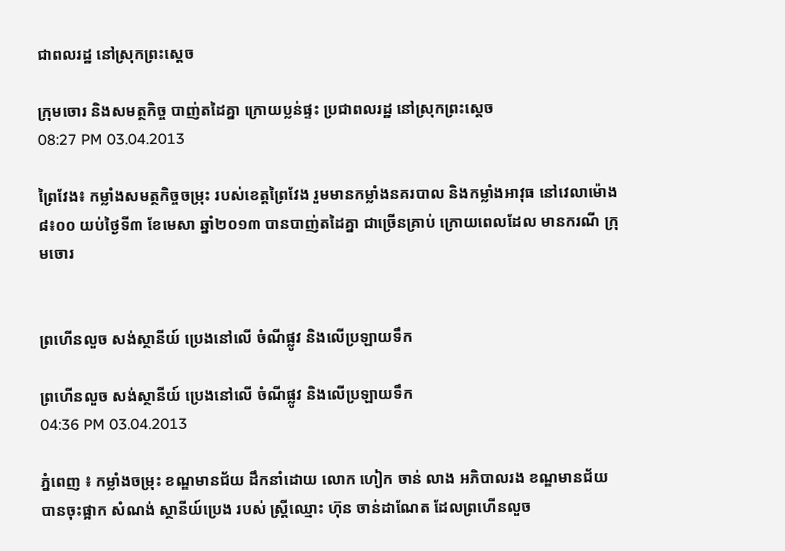ជាពលរដ្ឋ នៅស្រុកព្រះស្តេច

ក្រុមចោរ និងសមត្ថកិច្ច បាញ់តដៃគ្នា ក្រោយប្លន់ផ្ទះ ប្រជាពលរដ្ឋ នៅស្រុកព្រះស្តេច
08:27 PM 03.04.2013

ព្រៃវែង៖ កម្លាំងសមត្ថកិច្ចចម្រុះ របស់ខេត្តព្រៃវែង រួមមានកម្លាំងនគរបាល និងកម្លាំងអាវុធ នៅវេលាម៉ោង ៨៖០០ យប់ថ្ងៃទី៣ ខែមេសា ឆ្នាំ២០១៣ បានបាញ់តដៃគ្នា ជាច្រើនគ្រាប់ ក្រោយពេលដែល មានករណី ក្រុមចោរ


ព្រហើនលួច សង់ស្ថានីយ៍ ប្រេងនៅលើ ចំណីផ្លូវ និងលើប្រឡាយទឹក

ព្រហើនលួច សង់ស្ថានីយ៍ ប្រេងនៅលើ ចំណីផ្លូវ និងលើប្រឡាយទឹក
04:36 PM 03.04.2013

ភ្នំពេញ ៖ កម្លាំងចម្រុះ ខណ្ឌមានជ័យ ដឹកនាំដោយ លោក ហៀក ចាន់ លាង អភិបាលរង ខណ្ឌមានជ័យ បានចុះផ្អាក សំណង់ ស្ថានីយ៍ប្រេង របស់ ស្រ្តីឈ្មោះ ហ៊ុន ចាន់ដាណែត ដែលព្រហើនលួច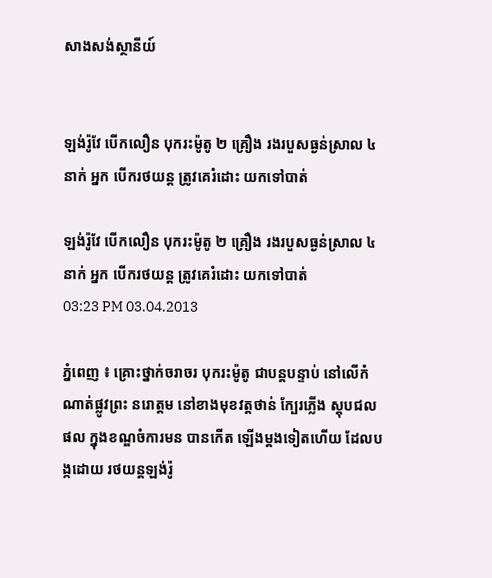សាងសង់ស្ថានីយ៍


ឡង់រ៉ូវែ បើកលឿន បុករះម៉ូតូ ២ គ្រឿង រងរបួសធ្ងន់ស្រាល ៤នាក់ អ្នក បើករថយន្ដ ត្រូវគេរំដោះ យកទៅបាត់

ឡង់រ៉ូវែ បើកលឿន បុករះម៉ូតូ ២ គ្រឿង រងរបួសធ្ងន់ស្រាល ៤នាក់ អ្នក បើករថយន្ដ ត្រូវគេរំដោះ យកទៅបាត់
03:23 PM 03.04.2013

ភ្នំពេញ ៖ គ្រោះថ្នាក់ចរាចរ បុករះម៉ូតូ ជាបន្ដបន្ទាប់ នៅលើកំណាត់ផ្លូវព្រះ នរោត្ដម នៅខាងមុខវត្ដថាន់ ក្បែរភ្លើង ស្ដុបជលផល ក្នុងខណ្ឌចំការមន បានកើត ឡើងម្ដងទៀតហើយ ដែលបង្កដោយ រថយន្ដឡង់រ៉ូ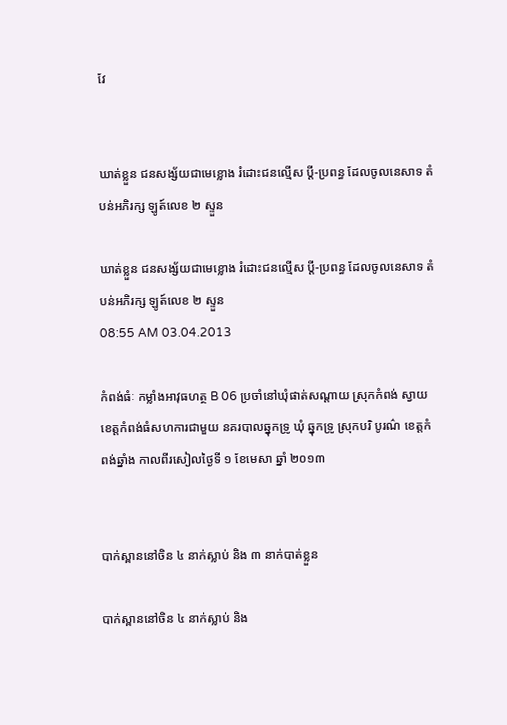វែ


ឃាត់ខ្លួន ជនសង្ស័យជាមេខ្លោង រំដោះជនល្មើស ប្តី-ប្រពន្ធ ដែលចូលនេសាទ តំបន់អភិរក្ស ឡូត៍លេខ ២ ស្ទួន

ឃាត់ខ្លួន ជនសង្ស័យជាមេខ្លោង រំដោះជនល្មើស ប្តី-ប្រពន្ធ ដែលចូលនេសាទ តំបន់អភិរក្ស ឡូត៍លេខ ២ ស្ទួន
08:55 AM 03.04.2013

កំពង់ធំៈ កម្លាំងអាវុធហត្ថ B 06 ប្រចាំនៅឃុំផាត់សណ្តាយ ស្រុកកំពង់ ស្វាយ ខេត្តកំពង់ធំសហការជាមួយ នគរបាលឆ្នុកទ្រូ ឃុំ ឆ្នុកទ្រូ ស្រុកបរិ បូរណ៌ ខេត្តកំពង់ឆ្នាំង កាលពីរសៀលថ្ងៃទី ១ ខែមេសា ឆ្នាំ ២០១៣


បាក់ស្ពាននៅចិន ៤ នាក់ស្លាប់ និង ៣ នាក់បាត់ខ្លួន

បាក់ស្ពាននៅចិន ៤ នាក់ស្លាប់ និង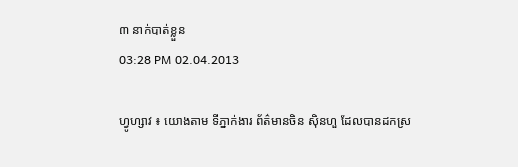៣ នាក់បាត់ខ្លួន
03:28 PM 02.04.2013

ហ្វូហ្សាវ ៖ យោងតាម ទីភ្នាក់ងារ ព័ត៌មានចិន ស៊ិនហួ ដែលបានដកស្រ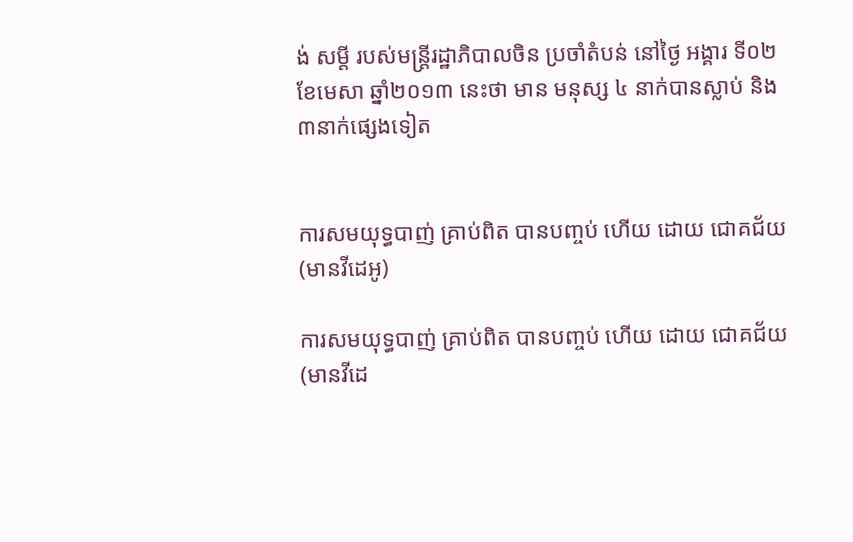ង់ សម្តី របស់មន្ត្រីរដ្ឋាភិបាលចិន ប្រចាំតំបន់ នៅថ្ងៃ អង្គារ ទី០២ ខែមេសា ឆ្នាំ២០១៣ នេះថា មាន មនុស្ស ៤ នាក់បានស្លាប់ និង ៣នាក់ផ្សេងទៀត


ការសមយុទ្ធបាញ់ គ្រាប់ពិត បានបញ្ចប់ ហើយ ដោយ ជោគជ័យ (មានវីដេអូ)

ការសមយុទ្ធបាញ់ គ្រាប់ពិត បានបញ្ចប់ ហើយ ដោយ ជោគជ័យ (មានវីដេ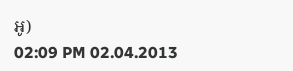អូ)
02:09 PM 02.04.2013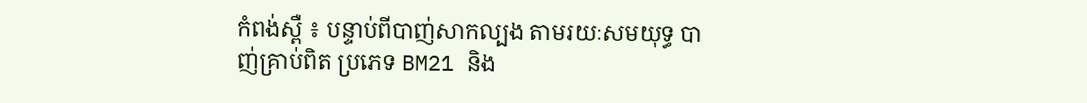កំពង់ស្ពឺ ៖ បន្ទាប់ពីបាញ់សាកល្បង តាមរយៈសមយុទ្ធ បាញ់គ្រាប់ពិត ប្រភេទ BM21 និង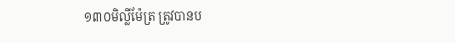១៣០មិល្លីម៉ែត្រ ត្រូវបានប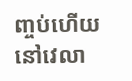ញ្ចប់ហើយ នៅវេលា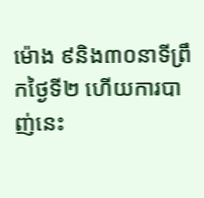ម៉ោង ៩និង៣០នាទីព្រឹកថ្ងៃទី២ ហើយការបាញ់នេះ